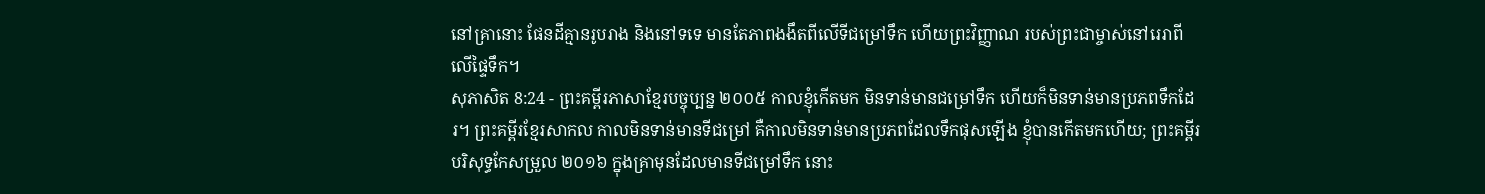នៅគ្រានោះ ផែនដីគ្មានរូបរាង និងនៅទទេ មានតែភាពងងឹតពីលើទីជម្រៅទឹក ហើយព្រះវិញ្ញាណ របស់ព្រះជាម្ចាស់នៅរេរាពីលើផ្ទៃទឹក។
សុភាសិត 8:24 - ព្រះគម្ពីរភាសាខ្មែរបច្ចុប្បន្ន ២០០៥ កាលខ្ញុំកើតមក មិនទាន់មានជម្រៅទឹក ហើយក៏មិនទាន់មានប្រភពទឹកដែរ។ ព្រះគម្ពីរខ្មែរសាកល កាលមិនទាន់មានទីជម្រៅ គឺកាលមិនទាន់មានប្រភពដែលទឹកផុសឡើង ខ្ញុំបានកើតមកហើយ; ព្រះគម្ពីរបរិសុទ្ធកែសម្រួល ២០១៦ ក្នុងគ្រាមុនដែលមានទីជម្រៅទឹក នោះ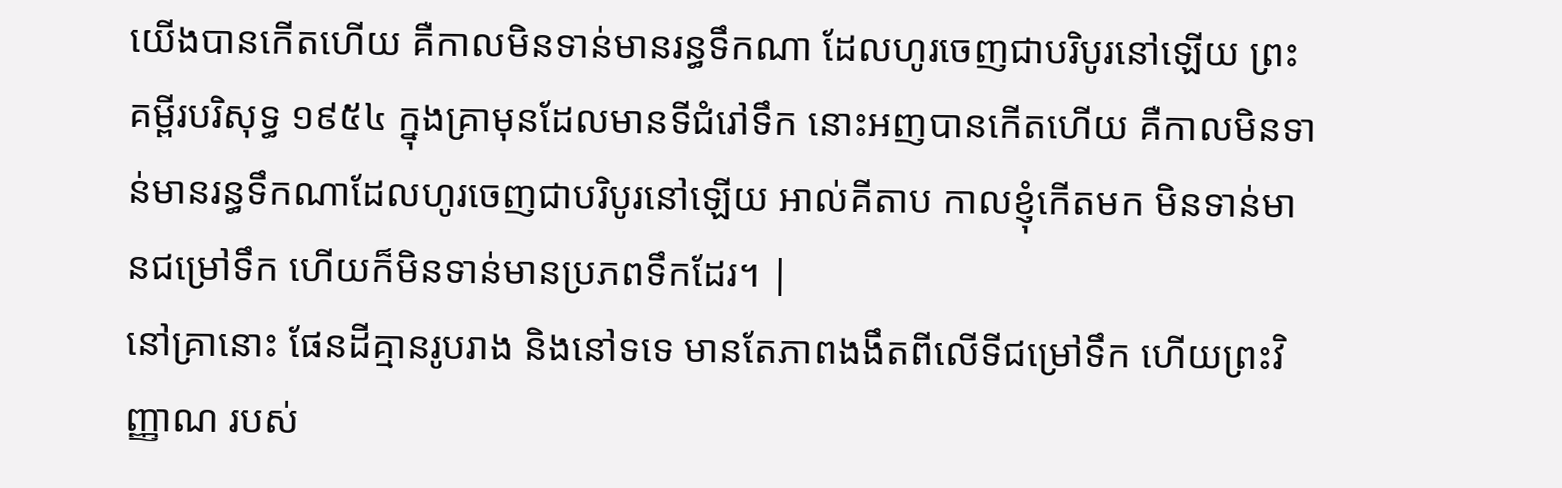យើងបានកើតហើយ គឺកាលមិនទាន់មានរន្ធទឹកណា ដែលហូរចេញជាបរិបូរនៅឡើយ ព្រះគម្ពីរបរិសុទ្ធ ១៩៥៤ ក្នុងគ្រាមុនដែលមានទីជំរៅទឹក នោះអញបានកើតហើយ គឺកាលមិនទាន់មានរន្ធទឹកណាដែលហូរចេញជាបរិបូរនៅឡើយ អាល់គីតាប កាលខ្ញុំកើតមក មិនទាន់មានជម្រៅទឹក ហើយក៏មិនទាន់មានប្រភពទឹកដែរ។ |
នៅគ្រានោះ ផែនដីគ្មានរូបរាង និងនៅទទេ មានតែភាពងងឹតពីលើទីជម្រៅទឹក ហើយព្រះវិញ្ញាណ របស់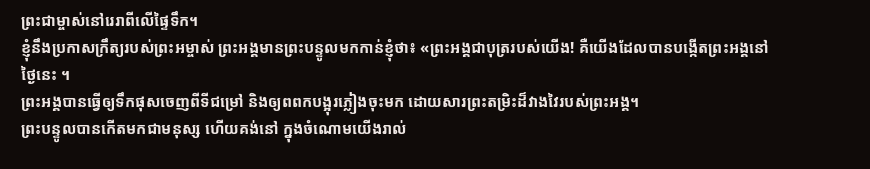ព្រះជាម្ចាស់នៅរេរាពីលើផ្ទៃទឹក។
ខ្ញុំនឹងប្រកាសក្រឹត្យរបស់ព្រះអម្ចាស់ ព្រះអង្គមានព្រះបន្ទូលមកកាន់ខ្ញុំថា៖ «ព្រះអង្គជាបុត្ររបស់យើង! គឺយើងដែលបានបង្កើតព្រះអង្គនៅថ្ងៃនេះ ។
ព្រះអង្គបានធ្វើឲ្យទឹកផុសចេញពីទីជម្រៅ និងឲ្យពពកបង្អុរភ្លៀងចុះមក ដោយសារព្រះតម្រិះដ៏វាងវៃរបស់ព្រះអង្គ។
ព្រះបន្ទូលបានកើតមកជាមនុស្ស ហើយគង់នៅ ក្នុងចំណោមយើងរាល់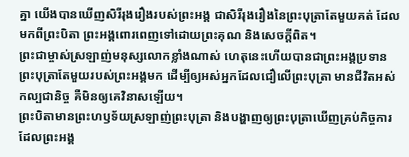គ្នា យើងបានឃើញសិរីរុងរឿងរបស់ព្រះអង្គ ជាសិរីរុងរឿងនៃព្រះបុត្រាតែមួយគត់ ដែលមកពីព្រះបិតា ព្រះអង្គពោរពេញទៅដោយព្រះគុណ និងសេចក្ដីពិត។
ព្រះជាម្ចាស់ស្រឡាញ់មនុស្សលោកខ្លាំងណាស់ ហេតុនេះហើយបានជាព្រះអង្គប្រទានព្រះបុត្រាតែមួយរបស់ព្រះអង្គមក ដើម្បីឲ្យអស់អ្នកដែលជឿលើព្រះបុត្រា មានជីវិតអស់កល្បជានិច្ច គឺមិនឲ្យគេវិនាសឡើយ។
ព្រះបិតាមានព្រះហឫទ័យស្រឡាញ់ព្រះបុត្រា និងបង្ហាញឲ្យព្រះបុត្រាឃើញគ្រប់កិច្ចការដែលព្រះអង្គ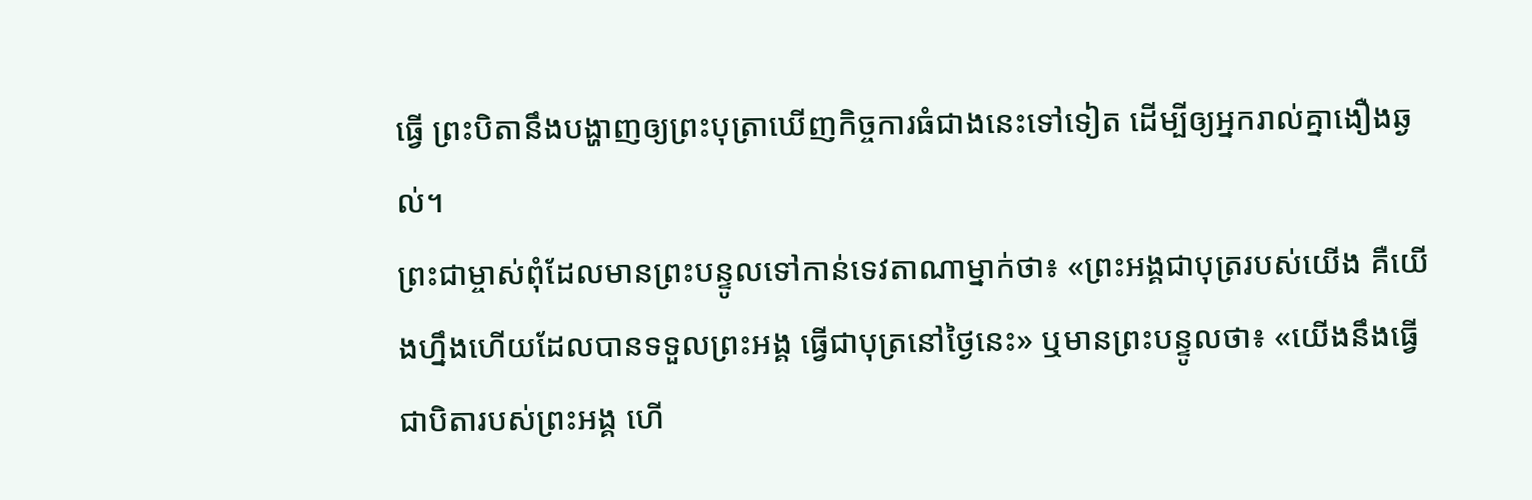ធ្វើ ព្រះបិតានឹងបង្ហាញឲ្យព្រះបុត្រាឃើញកិច្ចការធំជាងនេះទៅទៀត ដើម្បីឲ្យអ្នករាល់គ្នាងឿងឆ្ងល់។
ព្រះជាម្ចាស់ពុំដែលមានព្រះបន្ទូលទៅកាន់ទេវតាណាម្នាក់ថា៖ «ព្រះអង្គជាបុត្ររបស់យើង គឺយើងហ្នឹងហើយដែលបានទទួលព្រះអង្គ ធ្វើជាបុត្រនៅថ្ងៃនេះ» ឬមានព្រះបន្ទូលថា៖ «យើងនឹងធ្វើជាបិតារបស់ព្រះអង្គ ហើ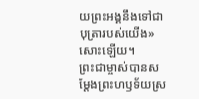យព្រះអង្គនឹងទៅជាបុត្រារបស់យើង» សោះឡើយ។
ព្រះជាម្ចាស់បានសម្តែងព្រះហឫទ័យស្រ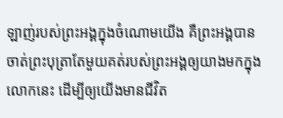ឡាញ់របស់ព្រះអង្គក្នុងចំណោមយើង គឺព្រះអង្គបានចាត់ព្រះបុត្រាតែមួយគត់របស់ព្រះអង្គឲ្យយាងមកក្នុងលោកនេះ ដើម្បីឲ្យយើងមានជីវិត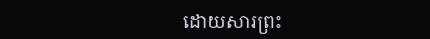ដោយសារព្រះ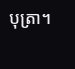បុត្រា។